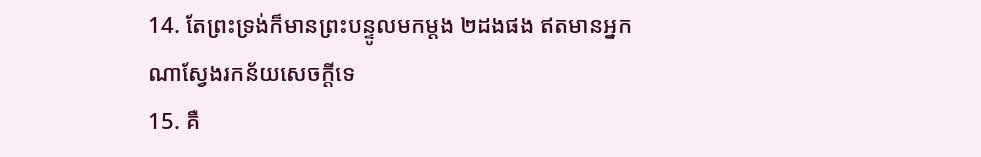14. តែព្រះទ្រង់ក៏មានព្រះបន្ទូលមកម្តង ២ដងផង ឥតមានអ្នកណាស្វែងរកន័យសេចក្តីទេ
15. គឺ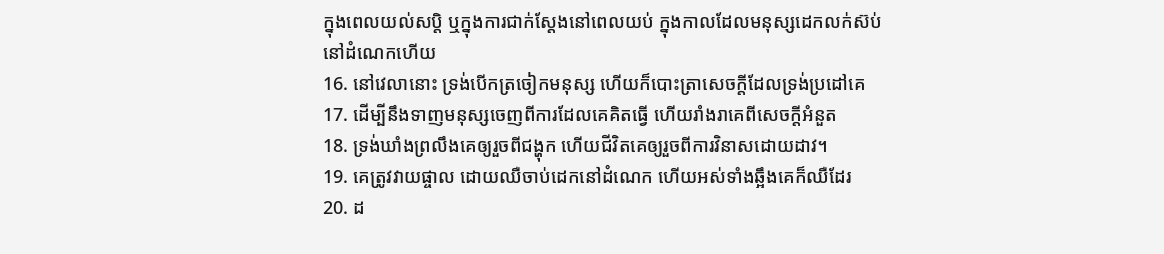ក្នុងពេលយល់សប្តិ ឬក្នុងការជាក់ស្តែងនៅពេលយប់ ក្នុងកាលដែលមនុស្សដេកលក់ស៊ប់នៅដំណេកហើយ
16. នៅវេលានោះ ទ្រង់បើកត្រចៀកមនុស្ស ហើយក៏បោះត្រាសេចក្តីដែលទ្រង់ប្រដៅគេ
17. ដើម្បីនឹងទាញមនុស្សចេញពីការដែលគេគិតធ្វើ ហើយរាំងរាគេពីសេចក្តីអំនួត
18. ទ្រង់ឃាំងព្រលឹងគេឲ្យរួចពីជង្ហុក ហើយជីវិតគេឲ្យរួចពីការវិនាសដោយដាវ។
19. គេត្រូវវាយផ្ចាល ដោយឈឺចាប់ដេកនៅដំណេក ហើយអស់ទាំងឆ្អឹងគេក៏ឈឺដែរ
20. ដ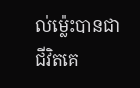ល់ម៉្លេះបានជាជីវិតគេ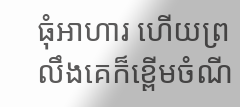ធុំអាហារ ហើយព្រលឹងគេក៏ខ្ពើមចំណី